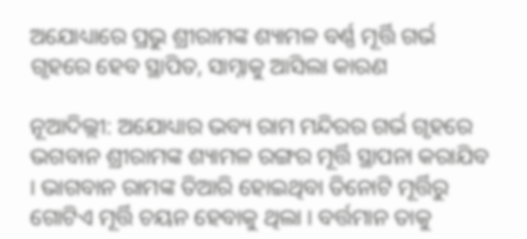ଅଯୋଧ୍ୟାରେ ପ୍ରଭୁ ଶ୍ରୀରାମଙ୍କ ଶ୍ୟାମଳ ବର୍ଣ୍ଣ ମୂର୍ତ୍ତି ଗର୍ଭ ଗୃହରେ ହେବ ସ୍ଥାପିତ, ସାମ୍ନାକୁ ଆସିଲା କାରଣ

ନୂଆଦିଲ୍ଲୀ: ଅଯୋଧ୍ୟାର ଭବ୍ୟ ରାମ ମନ୍ଦିରର ଗର୍ଭ ଗୃହରେ ଭଗବାନ ଶ୍ରୀରାମଙ୍କ ଶ୍ୟାମଳ ରଙ୍ଗର ମୂର୍ତ୍ତି ସ୍ଥାପନା କରାଯିବ । ଭାଗବାନ ରାମଙ୍କ ତିଆରି ହୋଇଥିବା ତିନୋଟି ମୂର୍ତ୍ତିରୁ ଗୋଟିଏ ମୂର୍ତ୍ତି ଚୟନ ହେବାକୁ ଥିଲା । ବର୍ତ୍ତମାନ ତାକୁ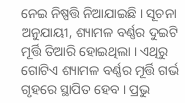ନେଇ ନିଷ୍ପତ୍ତି ନିଆଯାଇଛି । ସୂଚନା ଅନୁଯାୟୀ, ଶ୍ୟାମଳ ବର୍ଣ୍ଣର ଦୁଇଟି ମୂର୍ତ୍ତି ତିଆରି ହୋଇଥିଲା । ଏଥିରୁ ଗୋଟିଏ ଶ୍ୟାମଳ ବର୍ଣ୍ଣର ମୂର୍ତ୍ତି ଗର୍ଭ ଗୃହରେ ସ୍ଥାପିତ ହେବ । ପ୍ରଭୁ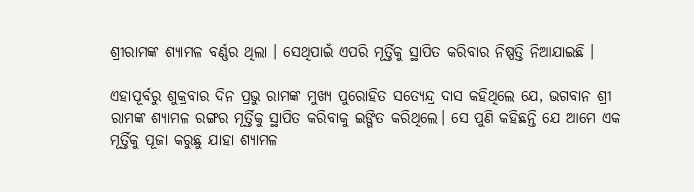ଶ୍ରୀରାମଙ୍କ ଶ୍ୟାମଳ ବର୍ଣ୍ଣର ଥିଲା । ସେଥିପାଇଁ ଏପରି ମୂର୍ତ୍ତିକୁ ସ୍ଥାପିତ କରିବାର ନିଷ୍ପତ୍ତି ନିଆଯାଇଛି ।

ଏହାପୂର୍ବରୁ ଶୁକ୍ରବାର ଦିନ ପ୍ରଭୁ ରାମଙ୍କ ମୁଖ୍ୟ ପୁରୋହିତ ସତ୍ୟେନ୍ଦ୍ର ଦାସ କହିଥିଲେ ଯେ, ଭଗବାନ ଶ୍ରୀ ରାମଙ୍କ ଶ୍ୟାମଳ ରଙ୍ଗର ମୂର୍ତ୍ତିକୁ ସ୍ଥାପିତ କରିବାକୁ ଇଙ୍ଗିତ କରିଥିଲେ। ସେ ପୁଣି କହିଛନ୍ତି ଯେ ଆମେ ଏକ ମୂର୍ତ୍ତିକୁ ପୂଜା କରୁଛୁ ଯାହା ଶ୍ୟାମଳ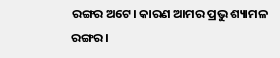ରଙ୍ଗର ଅଟେ। କାରଣ ଆମର ପ୍ରଭୁ ଶ୍ୟାମଳ ରଙ୍ଗର।